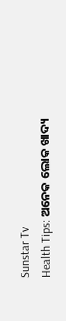Sunstar Tv
Health Tips: ଅନେକ ଲୋକ ଖାଦ୍ୟ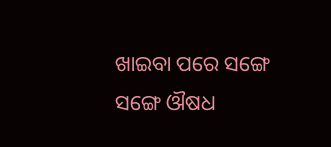ଖାଇବା ପରେ ସଙ୍ଗେ ସଙ୍ଗେ ଔଷଧ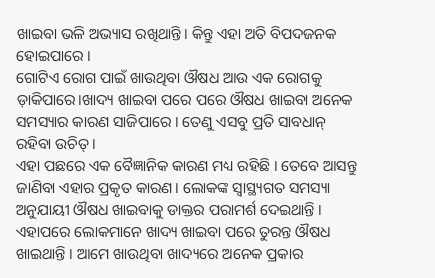ଖାଇବା ଭଳି ଅଭ୍ୟାସ ରଖିଥାନ୍ତି। କିନ୍ତୁ ଏହା ଅତି ବିପଦଜନକ ହୋଇପାରେ ।
ଗୋଟିଏ ରୋଗ ପାଇଁ ଖାଉଥିବା ଔଷଧ ଆଉ ଏକ ରୋଗକୁ ଡ଼ାକିପାରେ।ଖାଦ୍ୟ ଖାଇବା ପରେ ପରେ ଔଷଧ ଖାଇବା ଅନେକ ସମସ୍ୟାର କାରଣ ସାଜିପାରେ । ତେଣୁ ଏସବୁ ପ୍ରତି ସାବଧାନ୍ ରହିବା ଉଚିତ୍ ।
ଏହା ପଛରେ ଏକ ବୈଜ୍ଞାନିକ କାରଣ ମଧ୍ୟ ରହିଛି । ତେବେ ଆସନ୍ତୁ ଜାଣିବା ଏହାର ପ୍ରକୃତ କାରଣ। ଲୋକଙ୍କ ସ୍ୱାସ୍ଥ୍ୟଗତ ସମସ୍ୟା ଅନୁଯାୟୀ ଔଷଧ ଖାଇବାକୁ ଡାକ୍ତର ପରାମର୍ଶ ଦେଇଥାନ୍ତି ।
ଏହାପରେ ଲୋକମାନେ ଖାଦ୍ୟ ଖାଇବା ପରେ ତୁରନ୍ତ ଔଷଧ ଖାଇଥାନ୍ତି । ଆମେ ଖାଉଥିବା ଖାଦ୍ୟରେ ଅନେକ ପ୍ରକାର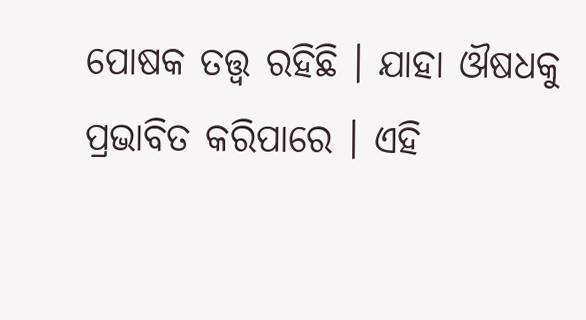ପୋଷକ ତତ୍ତ୍ୱ ରହିଛି । ଯାହା ଔଷଧକୁ ପ୍ରଭାବିତ କରିପାରେ । ଏହି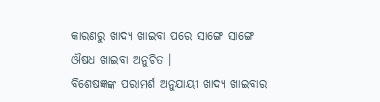କାରଣରୁ ଖାଦ୍ୟ ଖାଇବା ପରେ ସାଙ୍ଗେ ସାଙ୍ଗେ ଔଷଧ ଖାଇବା ଅନୁଚିତ ।
ବିଶେଷଜ୍ଞଙ୍କ ପରାମର୍ଶ ଅନୁଯାୟୀ ଖାଦ୍ୟ ଖାଇବାର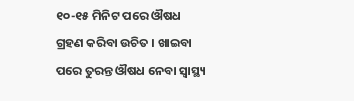୧୦-୧୫ ମିନିଟ ପରେ ଔଷଧ ଗ୍ରହଣ କରିବା ଉଚିତ । ଖାଇବା ପରେ ତୁରନ୍ତ ଔଷଧ ନେବା ସ୍ୱାସ୍ଥ୍ୟ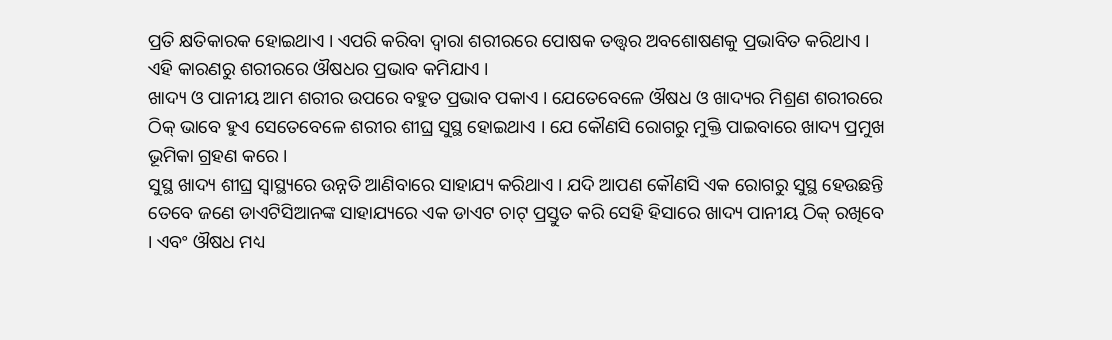ପ୍ରତି କ୍ଷତିକାରକ ହୋଇଥାଏ । ଏପରି କରିବା ଦ୍ୱାରା ଶରୀରରେ ପୋଷକ ତତ୍ତ୍ୱର ଅବଶୋଷଣକୁ ପ୍ରଭାବିତ କରିଥାଏ । ଏହି କାରଣରୁ ଶରୀରରେ ଔଷଧର ପ୍ରଭାବ କମିଯାଏ ।
ଖାଦ୍ୟ ଓ ପାନୀୟ ଆମ ଶରୀର ଉପରେ ବହୁତ ପ୍ରଭାବ ପକାଏ । ଯେତେବେଳେ ଔଷଧ ଓ ଖାଦ୍ୟର ମିଶ୍ରଣ ଶରୀରରେ ଠିକ୍ ଭାବେ ହୁଏ ସେତେବେଳେ ଶରୀର ଶୀଘ୍ର ସୁସ୍ଥ ହୋଇଥାଏ । ଯେ କୌଣସି ରୋଗରୁ ମୁକ୍ତି ପାଇବାରେ ଖାଦ୍ୟ ପ୍ରମୁଖ ଭୂମିକା ଗ୍ରହଣ କରେ ।
ସୁସ୍ଥ ଖାଦ୍ୟ ଶୀଘ୍ର ସ୍ୱାସ୍ଥ୍ୟରେ ଉନ୍ନତି ଆଣିବାରେ ସାହାଯ୍ୟ କରିଥାଏ । ଯଦି ଆପଣ କୌଣସି ଏକ ରୋଗରୁ ସୁସ୍ଥ ହେଉଛନ୍ତି ତେବେ ଜଣେ ଡାଏଟିସିଆନଙ୍କ ସାହାଯ୍ୟରେ ଏକ ଡାଏଟ ଚାଟ୍ ପ୍ରସ୍ତୁତ କରି ସେହି ହିସାରେ ଖାଦ୍ୟ ପାନୀୟ ଠିକ୍ ରଖିବେ । ଏବଂ ଔଷଧ ମଧ୍ୟ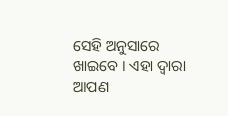ସେହି ଅନୁସାରେ ଖାଇବେ । ଏହା ଦ୍ୱାରା ଆପଣ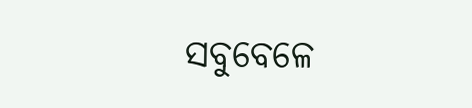ସବୁବେଳେ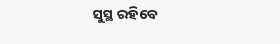ସୁସ୍ଥ ରହିବେ